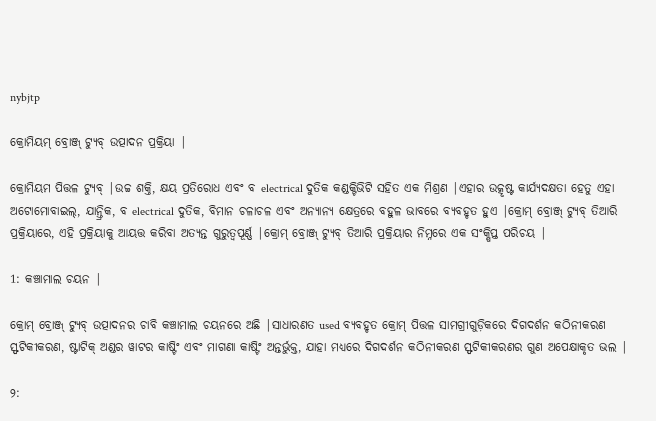nybjtp

କ୍ରୋମିୟମ୍ ବ୍ରୋଞ୍ଜ୍ ଟ୍ୟୁବ୍ ଉତ୍ପାଦନ ପ୍ରକ୍ରିୟା |

କ୍ରୋମିୟମ ପିତ୍ତଳ ଟ୍ୟୁବ୍ |ଉଚ୍ଚ ଶକ୍ତି, କ୍ଷୟ ପ୍ରତିରୋଧ ଏବଂ ବ electrical ଦୁତିକ କଣ୍ଡକ୍ଟିଭିଟି ସହିତ ଏକ ମିଶ୍ରଣ |ଏହାର ଉତ୍କୃଷ୍ଟ କାର୍ଯ୍ୟଦକ୍ଷତା ହେତୁ ଏହା ଅଟୋମୋବାଇଲ୍, ଯାନ୍ତ୍ରିକ, ବ electrical ଦୁତିକ, ବିମାନ ଚଳାଚଳ ଏବଂ ଅନ୍ୟାନ୍ୟ କ୍ଷେତ୍ରରେ ବହୁଳ ଭାବରେ ବ୍ୟବହୃତ ହୁଏ |କ୍ରୋମ୍ ବ୍ରୋଞ୍ଜ୍ ଟ୍ୟୁବ୍ ତିଆରି ପ୍ରକ୍ରିୟାରେ, ଏହି ପ୍ରକ୍ରିୟାକୁ ଆୟତ୍ତ କରିବା ଅତ୍ୟନ୍ତ ଗୁରୁତ୍ୱପୂର୍ଣ୍ଣ |କ୍ରୋମ୍ ବ୍ରୋଞ୍ଜ୍ ଟ୍ୟୁବ୍ ତିଆରି ପ୍ରକ୍ରିୟାର ନିମ୍ନରେ ଏକ ସଂକ୍ଷିପ୍ତ ପରିଚୟ |

1: କଞ୍ଚାମାଲ ଚୟନ |

କ୍ରୋମ୍ ବ୍ରୋଞ୍ଜ୍ ଟ୍ୟୁବ୍ ଉତ୍ପାଦନର ଚାବି କଞ୍ଚାମାଲ ଚୟନରେ ଅଛି |ସାଧାରଣତ used ବ୍ୟବହୃତ କ୍ରୋମ୍ ପିତ୍ତଳ ସାମଗ୍ରୀଗୁଡ଼ିକରେ ଦିଗଦର୍ଶନ କଠିନୀକରଣ ସ୍ଫଟିକୀକରଣ, ଷ୍ଟାଟିକ୍ ଅଣ୍ଡର ୱାଟର କାଷ୍ଟିଂ ଏବଂ ମାଗଣା କାଷ୍ଟିଂ ଅନ୍ତର୍ଭୁକ୍ତ, ଯାହା ମଧ୍ୟରେ ଦିଗଦର୍ଶନ କଠିନୀକରଣ ସ୍ଫଟିକୀକରଣର ଗୁଣ ଅପେକ୍ଷାକୃତ ଭଲ |

୨: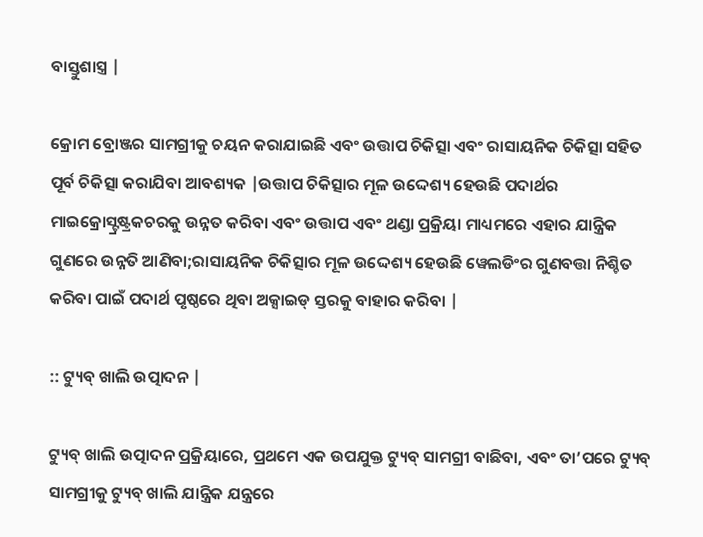ବାସ୍ତୁଶାସ୍ତ୍ର |

କ୍ରୋମ ବ୍ରୋଞ୍ଜର ସାମଗ୍ରୀକୁ ଚୟନ କରାଯାଇଛି ଏବଂ ଉତ୍ତାପ ଚିକିତ୍ସା ଏବଂ ରାସାୟନିକ ଚିକିତ୍ସା ସହିତ ପୂର୍ବ ଚିକିତ୍ସା କରାଯିବା ଆବଶ୍ୟକ |ଉତ୍ତାପ ଚିକିତ୍ସାର ମୂଳ ଉଦ୍ଦେଶ୍ୟ ହେଉଛି ପଦାର୍ଥର ମାଇକ୍ରୋସ୍ଟ୍ରଷ୍ଟ୍ରକଚରକୁ ଉନ୍ନତ କରିବା ଏବଂ ଉତ୍ତାପ ଏବଂ ଥଣ୍ଡା ପ୍ରକ୍ରିୟା ମାଧ୍ୟମରେ ଏହାର ଯାନ୍ତ୍ରିକ ଗୁଣରେ ଉନ୍ନତି ଆଣିବା;ରାସାୟନିକ ଚିକିତ୍ସାର ମୂଳ ଉଦ୍ଦେଶ୍ୟ ହେଉଛି ୱେଲଡିଂର ଗୁଣବତ୍ତା ନିଶ୍ଚିତ କରିବା ପାଇଁ ପଦାର୍ଥ ପୃଷ୍ଠରେ ଥିବା ଅକ୍ସାଇଡ୍ ସ୍ତରକୁ ବାହାର କରିବା |

:: ଟ୍ୟୁବ୍ ଖାଲି ଉତ୍ପାଦନ |

ଟ୍ୟୁବ୍ ଖାଲି ଉତ୍ପାଦନ ପ୍ରକ୍ରିୟାରେ, ପ୍ରଥମେ ଏକ ଉପଯୁକ୍ତ ଟ୍ୟୁବ୍ ସାମଗ୍ରୀ ବାଛିବା, ଏବଂ ତା’ପରେ ଟ୍ୟୁବ୍ ସାମଗ୍ରୀକୁ ଟ୍ୟୁବ୍ ଖାଲି ଯାନ୍ତ୍ରିକ ଯନ୍ତ୍ରରେ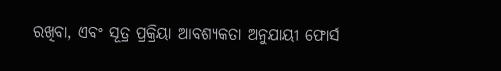ରଖିବା, ଏବଂ ସୂତ୍ର ପ୍ରକ୍ରିୟା ଆବଶ୍ୟକତା ଅନୁଯାୟୀ ଫୋର୍ସ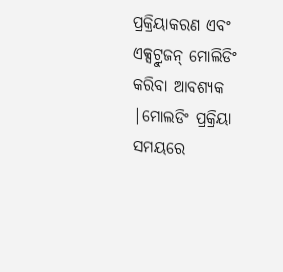ପ୍ରକ୍ରିୟାକରଣ ଏବଂ ଏକ୍ସଟ୍ରୁଜନ୍ ମୋଲିଡିଂ କରିବା ଆବଶ୍ୟକ |ମୋଲଡିଂ ପ୍ରକ୍ରିୟା ସମୟରେ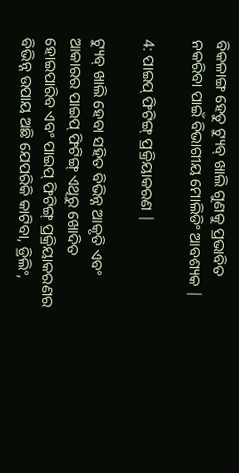ବିକଳାଙ୍ଗ ହେତୁ ଟ୍ୟୁବ୍ ଖାଲି ଗୁଣକୁ ପ୍ରଭାବିତ ନକରିବା ପାଇଁ ବିଭାଗୀୟ ମୋଲିଡିଂ ଆବଶ୍ୟକ |

4: ପାଇପ୍ ଫିଟିଙ୍ଗ୍ ପ୍ରକ୍ରିୟାକରଣ |

ଟ୍ୟୁବ୍ ଖାଲି ହେବା ସହିତ ବିଭିନ୍ନ ଆକୃତି ଏବଂ ଆକାରର ପାଇପ୍ ଫିଟିଙ୍ଗ୍ ଏଥିରୁ ଖୋଦିତ ହୋଇପାରିବ ଏବଂ ପାଇପ୍ ଫିଟିଙ୍ଗ୍ ପ୍ରକ୍ରିୟାକରଣର ବିଭିନ୍ନ ଉପାୟ ଅଛି ଯେପରିକି କାଟିବା, ଡ୍ରିଲିଂ,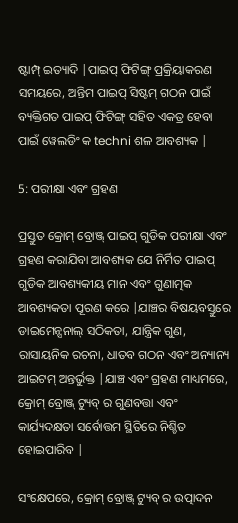ଷ୍ଟାମ୍ପ୍ ଇତ୍ୟାଦି |ପାଇପ୍ ଫିଟିଙ୍ଗ୍ ପ୍ରକ୍ରିୟାକରଣ ସମୟରେ, ଅନ୍ତିମ ପାଇପ୍ ସିଷ୍ଟମ୍ ଗଠନ ପାଇଁ ବ୍ୟକ୍ତିଗତ ପାଇପ୍ ଫିଟିଙ୍ଗ୍ ସହିତ ଏକତ୍ର ହେବା ପାଇଁ ୱେଲଡିଂ କ techni ଶଳ ଆବଶ୍ୟକ |

5: ପରୀକ୍ଷା ଏବଂ ଗ୍ରହଣ

ପ୍ରସ୍ତୁତ କ୍ରୋମ୍ ବ୍ରୋଞ୍ଜ୍ ପାଇପ୍ ଗୁଡିକ ପରୀକ୍ଷା ଏବଂ ଗ୍ରହଣ କରାଯିବା ଆବଶ୍ୟକ ଯେ ନିର୍ମିତ ପାଇପ୍ ଗୁଡିକ ଆବଶ୍ୟକୀୟ ମାନ ଏବଂ ଗୁଣାତ୍ମକ ଆବଶ୍ୟକତା ପୂରଣ କରେ |ଯାଞ୍ଚର ବିଷୟବସ୍ତୁରେ ଡାଇମେନ୍ସନାଲ୍ ସଠିକତା, ଯାନ୍ତ୍ରିକ ଗୁଣ, ରାସାୟନିକ ରଚନା, ଧାତବ ଗଠନ ଏବଂ ଅନ୍ୟାନ୍ୟ ଆଇଟମ୍ ଅନ୍ତର୍ଭୁକ୍ତ |ଯାଞ୍ଚ ଏବଂ ଗ୍ରହଣ ମାଧ୍ୟମରେ, କ୍ରୋମ୍ ବ୍ରୋଞ୍ଜ୍ ଟ୍ୟୁବ୍ ର ଗୁଣବତ୍ତା ଏବଂ କାର୍ଯ୍ୟଦକ୍ଷତା ସର୍ବୋତ୍ତମ ସ୍ଥିତିରେ ନିଶ୍ଚିତ ହୋଇପାରିବ |

ସଂକ୍ଷେପରେ, କ୍ରୋମ୍ ବ୍ରୋଞ୍ଜ୍ ଟ୍ୟୁବ୍ ର ଉତ୍ପାଦନ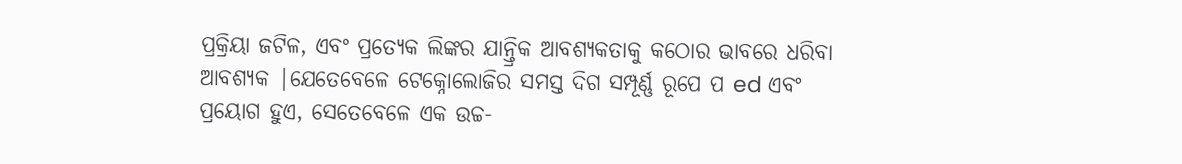ପ୍ରକ୍ରିୟା ଜଟିଳ, ଏବଂ ପ୍ରତ୍ୟେକ ଲିଙ୍କର ଯାନ୍ତ୍ରିକ ଆବଶ୍ୟକତାକୁ କଠୋର ଭାବରେ ଧରିବା ଆବଶ୍ୟକ |ଯେତେବେଳେ ଟେକ୍ନୋଲୋଜିର ସମସ୍ତ ଦିଗ ସମ୍ପୂର୍ଣ୍ଣ ରୂପେ ପ ed ଏବଂ ପ୍ରୟୋଗ ହୁଏ, ସେତେବେଳେ ଏକ ଉଚ୍ଚ-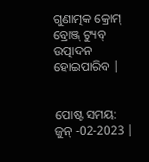ଗୁଣାତ୍ମକ କ୍ରୋମ୍ ବ୍ରୋଞ୍ଜ୍ ଟ୍ୟୁବ୍ ଉତ୍ପାଦନ ହୋଇପାରିବ |


ପୋଷ୍ଟ ସମୟ: ଜୁନ୍ -02-2023 |